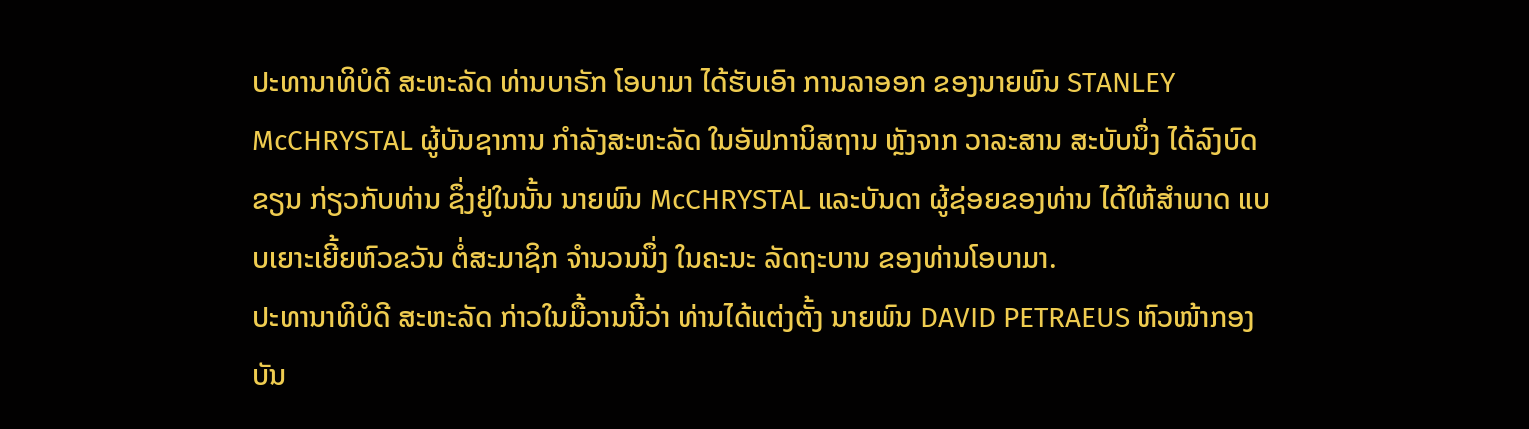ປະທານາທິບໍດີ ສະຫະລັດ ທ່ານບາຣັກ ໂອບາມາ ໄດ້ຮັບເອົາ ການລາອອກ ຂອງນາຍພົນ STANLEY McCHRYSTAL ຜູ້ບັນຊາການ ກຳລັງສະຫະລັດ ໃນອັຟການິສຖານ ຫຼັງຈາກ ວາລະສານ ສະບັບນຶ່ງ ໄດ້ລົງບົດຂຽນ ກ່ຽວກັບທ່ານ ຊຶ່ງຢູ່ໃນນັ້ນ ນາຍພົນ McCHRYSTAL ແລະບັນດາ ຜູ້ຊ່ອຍຂອງທ່ານ ໄດ້ໃຫ້ສຳພາດ ແບບເຍາະເຍີ້ຍຫົວຂວັນ ຕໍ່ສະມາຊິກ ຈຳນວນນຶ່ງ ໃນຄະນະ ລັດຖະບານ ຂອງທ່ານໂອບາມາ.
ປະທານາທິບໍດີ ສະຫະລັດ ກ່າວໃນມື້ວານນີ້ວ່າ ທ່ານໄດ້ແຕ່ງຕັ້ງ ນາຍພົນ DAVID PETRAEUS ຫົວໜ້າກອງບັນ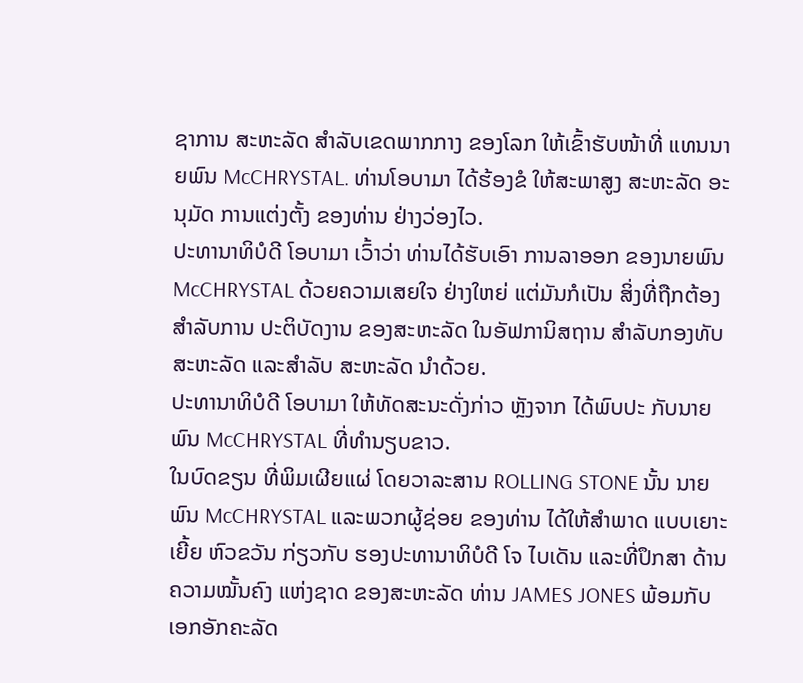ຊາການ ສະຫະລັດ ສຳລັບເຂດພາກກາງ ຂອງໂລກ ໃຫ້ເຂົ້າຮັບໜ້າທີ່ ແທນນາຍພົນ McCHRYSTAL. ທ່ານໂອບາມາ ໄດ້ຮ້ອງຂໍ ໃຫ້ສະພາສູງ ສະຫະລັດ ອະນຸມັດ ການແຕ່ງຕັ້ງ ຂອງທ່ານ ຢ່າງວ່ອງໄວ.
ປະທານາທິບໍດີ ໂອບາມາ ເວົ້າວ່າ ທ່ານໄດ້ຮັບເອົາ ການລາອອກ ຂອງນາຍພົນ McCHRYSTAL ດ້ວຍຄວາມເສຍໃຈ ຢ່າງໃຫຍ່ ແຕ່ມັນກໍເປັນ ສິ່ງທີ່ຖືກຕ້ອງ ສຳລັບການ ປະຕິບັດງານ ຂອງສະຫະລັດ ໃນອັຟການິສຖານ ສຳລັບກອງທັບ ສະຫະລັດ ແລະສຳລັບ ສະຫະລັດ ນຳດ້ວຍ.
ປະທານາທິບໍດີ ໂອບາມາ ໃຫ້ທັດສະນະດັ່ງກ່າວ ຫຼັງຈາກ ໄດ້ພົບປະ ກັບນາຍພົນ McCHRYSTAL ທີ່ທຳນຽບຂາວ.
ໃນບົດຂຽນ ທີ່ພິມເຜີຍແຜ່ ໂດຍວາລະສານ ROLLING STONE ນັ້ນ ນາຍພົນ McCHRYSTAL ແລະພວກຜູ້ຊ່ອຍ ຂອງທ່ານ ໄດ້ໃຫ້ສຳພາດ ແບບເຍາະເຍີ້ຍ ຫົວຂວັນ ກ່ຽວກັບ ຮອງປະທານາທິບໍດີ ໂຈ ໄບເດັນ ແລະທີ່ປຶກສາ ດ້ານຄວາມໝັ້ນຄົງ ແຫ່ງຊາດ ຂອງສະຫະລັດ ທ່ານ JAMES JONES ພ້ອມກັບ ເອກອັກຄະລັດ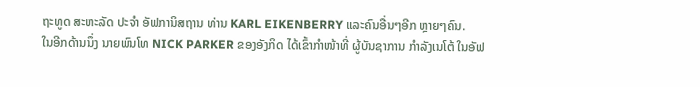ຖະທູດ ສະຫະລັດ ປະຈຳ ອັຟການິສຖານ ທ່ານ KARL EIKENBERRY ແລະຄົນອື່ນໆອີກ ຫຼາຍໆຄົນ.
ໃນອີກດ້ານນຶ່ງ ນາຍພົນໂທ NICK PARKER ຂອງອັງກິດ ໄດ້ເຂົ້າກຳໜ້າທີ່ ຜູ້ບັນຊາການ ກຳລັງເນໂຕ້ ໃນອັຟ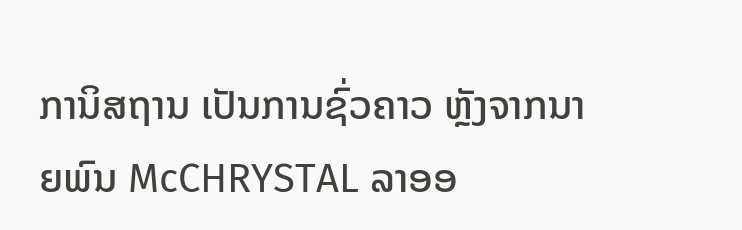ການິສຖານ ເປັນການຊົ່ວຄາວ ຫຼັງຈາກນາຍພົນ McCHRYSTAL ລາອອ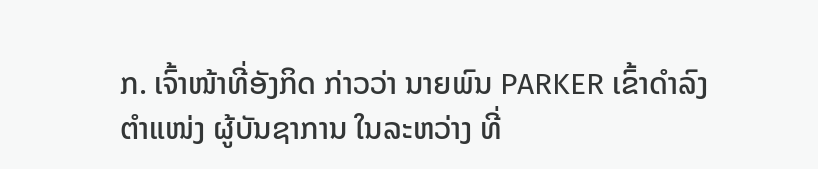ກ. ເຈົ້າໜ້າທີ່ອັງກິດ ກ່າວວ່າ ນາຍພົນ PARKER ເຂົ້າດຳລົງຕຳແໜ່ງ ຜູ້ບັນຊາການ ໃນລະຫວ່າງ ທີ່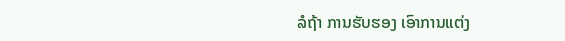ລໍຖ້າ ການຮັບຮອງ ເອົາການແຕ່ງ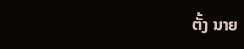ຕັ້ງ ນາຍ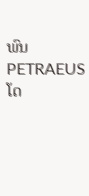ພົນ PETRAEUS ໂດ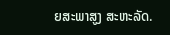ຍສະພາສູງ ສະຫະລັດ.